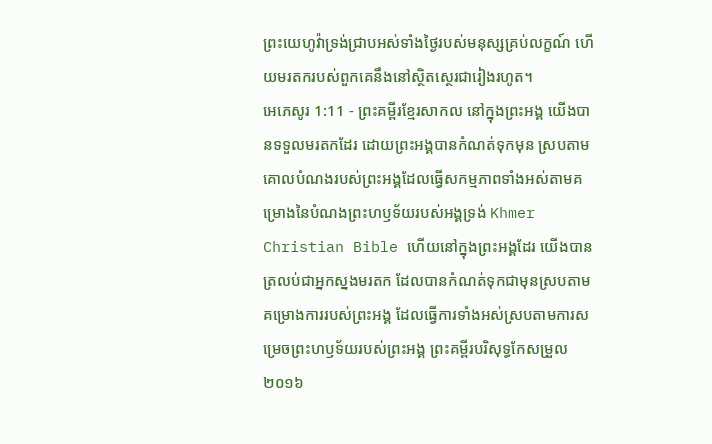ព្រះយេហូវ៉ាទ្រង់ជ្រាបអស់ទាំងថ្ងៃរបស់មនុស្សគ្រប់លក្ខណ៍ ហើយមរតករបស់ពួកគេនឹងនៅស្ថិតស្ថេរជារៀងរហូត។
អេភេសូរ 1:11 - ព្រះគម្ពីរខ្មែរសាកល នៅក្នុងព្រះអង្គ យើងបានទទួលមរតកដែរ ដោយព្រះអង្គបានកំណត់ទុកមុន ស្របតាមគោលបំណងរបស់ព្រះអង្គដែលធ្វើសកម្មភាពទាំងអស់តាមគម្រោងនៃបំណងព្រះហឫទ័យរបស់អង្គទ្រង់ Khmer Christian Bible ហើយនៅក្នុងព្រះអង្គដែរ យើងបានត្រលប់ជាអ្នកស្នងមរតក ដែលបានកំណត់ទុកជាមុនស្របតាមគម្រោងការរបស់ព្រះអង្គ ដែលធ្វើការទាំងអស់ស្របតាមការសម្រេចព្រះហឫទ័យរបស់ព្រះអង្គ ព្រះគម្ពីរបរិសុទ្ធកែសម្រួល ២០១៦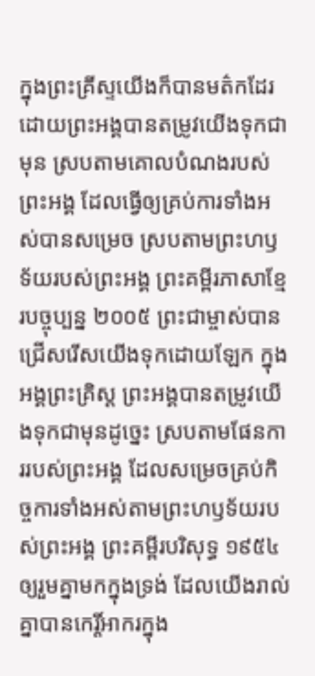ក្នុងព្រះគ្រីស្ទយើងក៏បានមត៌កដែរ ដោយព្រះអង្គបានតម្រូវយើងទុកជាមុន ស្របតាមគោលបំណងរបស់ព្រះអង្គ ដែលធ្វើឲ្យគ្រប់ការទាំងអស់បានសម្រេច ស្របតាមព្រះហឫទ័យរបស់ព្រះអង្គ ព្រះគម្ពីរភាសាខ្មែរបច្ចុប្បន្ន ២០០៥ ព្រះជាម្ចាស់បានជ្រើសរើសយើងទុកដោយឡែក ក្នុងអង្គព្រះគ្រិស្ត ព្រះអង្គបានតម្រូវយើងទុកជាមុនដូច្នេះ ស្របតាមផែនការរបស់ព្រះអង្គ ដែលសម្រេចគ្រប់កិច្ចការទាំងអស់តាមព្រះហឫទ័យរបស់ព្រះអង្គ ព្រះគម្ពីរបរិសុទ្ធ ១៩៥៤ ឲ្យរួមគ្នាមកក្នុងទ្រង់ ដែលយើងរាល់គ្នាបានកេរ្តិ៍អាករក្នុង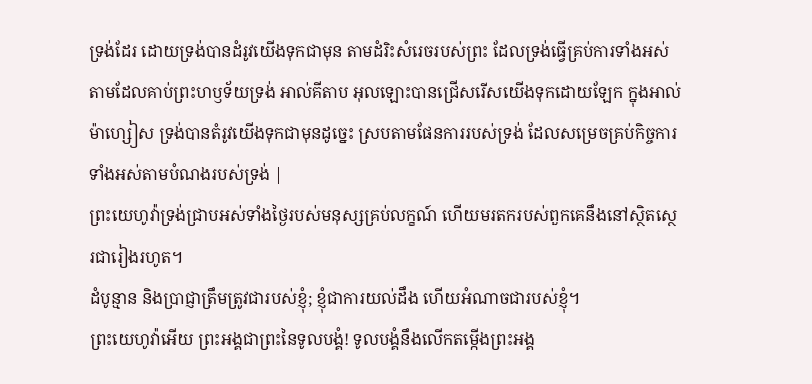ទ្រង់ដែរ ដោយទ្រង់បានដំរូវយើងទុកជាមុន តាមដំរិះសំរេចរបស់ព្រះ ដែលទ្រង់ធ្វើគ្រប់ការទាំងអស់ តាមដែលគាប់ព្រះហឫទ័យទ្រង់ អាល់គីតាប អុលឡោះបានជ្រើសរើសយើងទុកដោយឡែក ក្នុងអាល់ម៉ាហ្សៀស ទ្រង់បានតំរូវយើងទុកជាមុនដូច្នេះ ស្របតាមផែនការរបស់ទ្រង់ ដែលសម្រេចគ្រប់កិច្ចការទាំងអស់តាមបំណងរបស់ទ្រង់ |
ព្រះយេហូវ៉ាទ្រង់ជ្រាបអស់ទាំងថ្ងៃរបស់មនុស្សគ្រប់លក្ខណ៍ ហើយមរតករបស់ពួកគេនឹងនៅស្ថិតស្ថេរជារៀងរហូត។
ដំបូន្មាន និងប្រាជ្ញាត្រឹមត្រូវជារបស់ខ្ញុំ; ខ្ញុំជាការយល់ដឹង ហើយអំណាចជារបស់ខ្ញុំ។
ព្រះយេហូវ៉ាអើយ ព្រះអង្គជាព្រះនៃទូលបង្គំ! ទូលបង្គំនឹងលើកតម្កើងព្រះអង្គ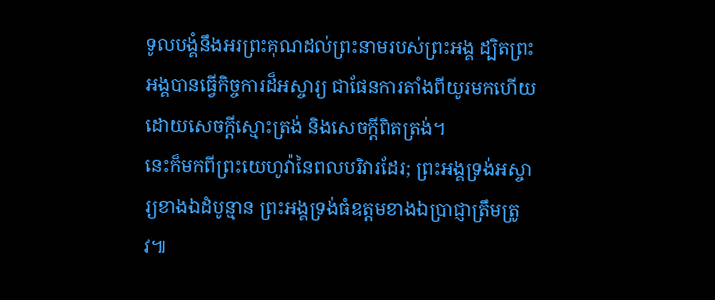ទូលបង្គំនឹងអរព្រះគុណដល់ព្រះនាមរបស់ព្រះអង្គ ដ្បិតព្រះអង្គបានធ្វើកិច្ចការដ៏អស្ចារ្យ ជាផែនការតាំងពីយូរមកហើយ ដោយសេចក្ដីស្មោះត្រង់ និងសេចក្ដីពិតត្រង់។
នេះក៏មកពីព្រះយេហូវ៉ានៃពលបរិវារដែរ; ព្រះអង្គទ្រង់អស្ចារ្យខាងឯដំបូន្មាន ព្រះអង្គទ្រង់ធំឧត្ដមខាងឯប្រាជ្ញាត្រឹមត្រូវ៕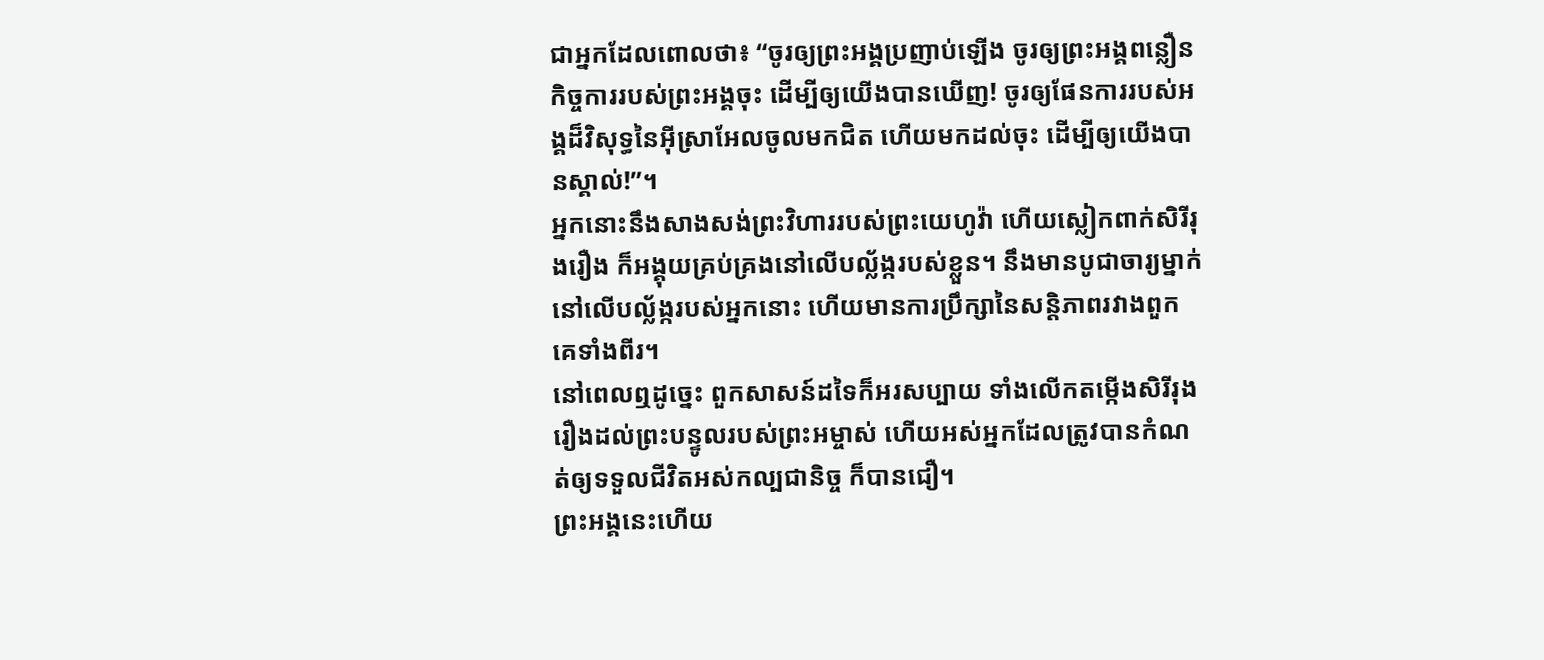ជាអ្នកដែលពោលថា៖ “ចូរឲ្យព្រះអង្គប្រញាប់ឡើង ចូរឲ្យព្រះអង្គពន្លឿនកិច្ចការរបស់ព្រះអង្គចុះ ដើម្បីឲ្យយើងបានឃើញ! ចូរឲ្យផែនការរបស់អង្គដ៏វិសុទ្ធនៃអ៊ីស្រាអែលចូលមកជិត ហើយមកដល់ចុះ ដើម្បីឲ្យយើងបានស្គាល់!”។
អ្នកនោះនឹងសាងសង់ព្រះវិហាររបស់ព្រះយេហូវ៉ា ហើយស្លៀកពាក់សិរីរុងរឿង ក៏អង្គុយគ្រប់គ្រងនៅលើបល្ល័ង្ករបស់ខ្លួន។ នឹងមានបូជាចារ្យម្នាក់នៅលើបល្ល័ង្ករបស់អ្នកនោះ ហើយមានការប្រឹក្សានៃសន្តិភាពរវាងពួកគេទាំងពីរ។
នៅពេលឮដូច្នេះ ពួកសាសន៍ដទៃក៏អរសប្បាយ ទាំងលើកតម្កើងសិរីរុងរឿងដល់ព្រះបន្ទូលរបស់ព្រះអម្ចាស់ ហើយអស់អ្នកដែលត្រូវបានកំណត់ឲ្យទទួលជីវិតអស់កល្បជានិច្ច ក៏បានជឿ។
ព្រះអង្គនេះហើយ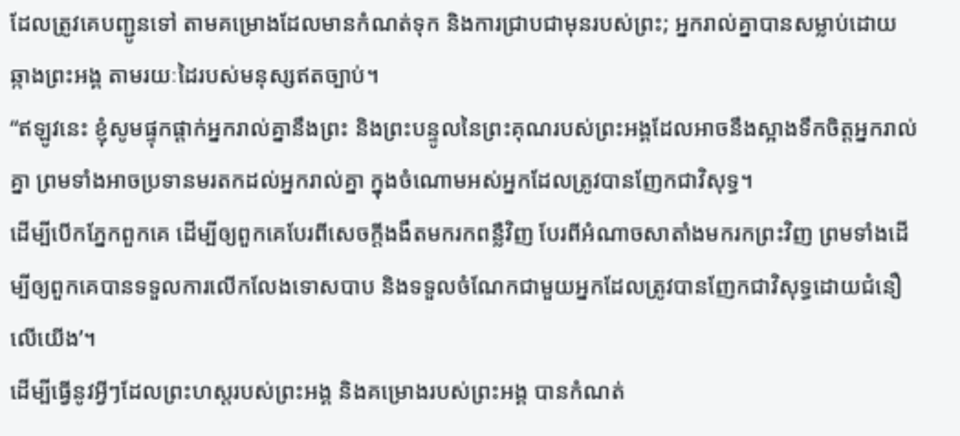ដែលត្រូវគេបញ្ជូនទៅ តាមគម្រោងដែលមានកំណត់ទុក និងការជ្រាបជាមុនរបស់ព្រះ; អ្នករាល់គ្នាបានសម្លាប់ដោយឆ្កាងព្រះអង្គ តាមរយៈដៃរបស់មនុស្សឥតច្បាប់។
“ឥឡូវនេះ ខ្ញុំសូមផ្ទុកផ្ដាក់អ្នករាល់គ្នានឹងព្រះ និងព្រះបន្ទូលនៃព្រះគុណរបស់ព្រះអង្គដែលអាចនឹងស្អាងទឹកចិត្តអ្នករាល់គ្នា ព្រមទាំងអាចប្រទានមរតកដល់អ្នករាល់គ្នា ក្នុងចំណោមអស់អ្នកដែលត្រូវបានញែកជាវិសុទ្ធ។
ដើម្បីបើកភ្នែកពួកគេ ដើម្បីឲ្យពួកគេបែរពីសេចក្ដីងងឹតមករកពន្លឺវិញ បែរពីអំណាចសាតាំងមករកព្រះវិញ ព្រមទាំងដើម្បីឲ្យពួកគេបានទទួលការលើកលែងទោសបាប និងទទួលចំណែកជាមួយអ្នកដែលត្រូវបានញែកជាវិសុទ្ធដោយជំនឿលើយើង’។
ដើម្បីធ្វើនូវអ្វីៗដែលព្រះហស្តរបស់ព្រះអង្គ និងគម្រោងរបស់ព្រះអង្គ បានកំណត់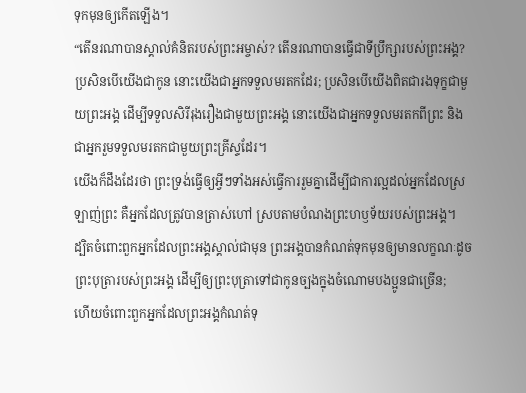ទុកមុនឲ្យកើតឡើង។
“តើនរណាបានស្គាល់គំនិតរបស់ព្រះអម្ចាស់? តើនរណាបានធ្វើជាទីប្រឹក្សារបស់ព្រះអង្គ?
ប្រសិនបើយើងជាកូន នោះយើងជាអ្នកទទួលមរតកដែរ; ប្រសិនបើយើងពិតជារងទុក្ខជាមួយព្រះអង្គ ដើម្បីទទួលសិរីរុងរឿងជាមួយព្រះអង្គ នោះយើងជាអ្នកទទួលមរតកពីព្រះ និងជាអ្នករួមទទួលមរតកជាមួយព្រះគ្រីស្ទដែរ។
យើងក៏ដឹងដែរថា ព្រះទ្រង់ធ្វើឲ្យអ្វីៗទាំងអស់ធ្វើការរួមគ្នាដើម្បីជាការល្អដល់អ្នកដែលស្រឡាញ់ព្រះ គឺអ្នកដែលត្រូវបានត្រាស់ហៅ ស្របតាមបំណងព្រះហឫទ័យរបស់ព្រះអង្គ។
ដ្បិតចំពោះពួកអ្នកដែលព្រះអង្គស្គាល់ជាមុន ព្រះអង្គបានកំណត់ទុកមុនឲ្យមានលក្ខណៈដូចព្រះបុត្រារបស់ព្រះអង្គ ដើម្បីឲ្យព្រះបុត្រាទៅជាកូនច្បងក្នុងចំណោមបងប្អូនជាច្រើន;
ហើយចំពោះពួកអ្នកដែលព្រះអង្គកំណត់ទុ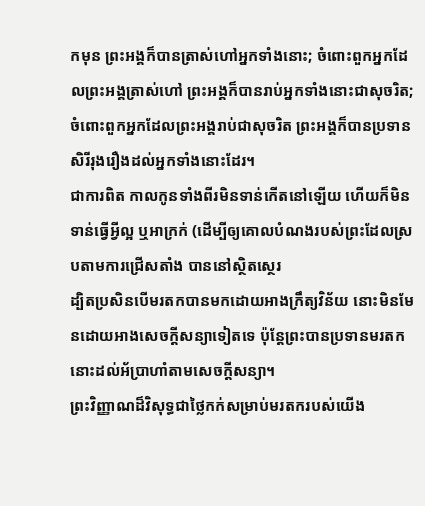កមុន ព្រះអង្គក៏បានត្រាស់ហៅអ្នកទាំងនោះ; ចំពោះពួកអ្នកដែលព្រះអង្គត្រាស់ហៅ ព្រះអង្គក៏បានរាប់អ្នកទាំងនោះជាសុចរិត; ចំពោះពួកអ្នកដែលព្រះអង្គរាប់ជាសុចរិត ព្រះអង្គក៏បានប្រទានសិរីរុងរឿងដល់អ្នកទាំងនោះដែរ។
ជាការពិត កាលកូនទាំងពីរមិនទាន់កើតនៅឡើយ ហើយក៏មិនទាន់ធ្វើអ្វីល្អ ឬអាក្រក់ (ដើម្បីឲ្យគោលបំណងរបស់ព្រះដែលស្របតាមការជ្រើសតាំង បាននៅស្ថិតស្ថេរ
ដ្បិតប្រសិនបើមរតកបានមកដោយអាងក្រឹត្យវិន័យ នោះមិនមែនដោយអាងសេចក្ដីសន្យាទៀតទេ ប៉ុន្តែព្រះបានប្រទានមរតកនោះដល់អ័ប្រាហាំតាមសេចក្ដីសន្យា។
ព្រះវិញ្ញាណដ៏វិសុទ្ធជាថ្លៃកក់សម្រាប់មរតករបស់យើង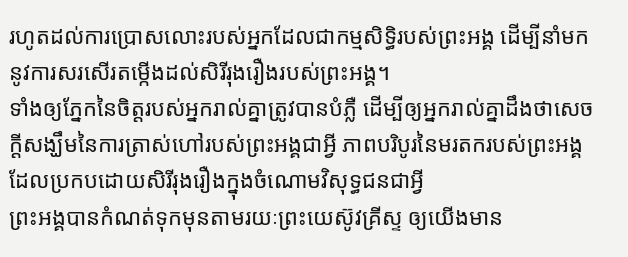រហូតដល់ការប្រោសលោះរបស់អ្នកដែលជាកម្មសិទ្ធិរបស់ព្រះអង្គ ដើម្បីនាំមកនូវការសរសើរតម្កើងដល់សិរីរុងរឿងរបស់ព្រះអង្គ។
ទាំងឲ្យភ្នែកនៃចិត្តរបស់អ្នករាល់គ្នាត្រូវបានបំភ្លឺ ដើម្បីឲ្យអ្នករាល់គ្នាដឹងថាសេចក្ដីសង្ឃឹមនៃការត្រាស់ហៅរបស់ព្រះអង្គជាអ្វី ភាពបរិបូរនៃមរតករបស់ព្រះអង្គ ដែលប្រកបដោយសិរីរុងរឿងក្នុងចំណោមវិសុទ្ធជនជាអ្វី
ព្រះអង្គបានកំណត់ទុកមុនតាមរយៈព្រះយេស៊ូវគ្រីស្ទ ឲ្យយើងមាន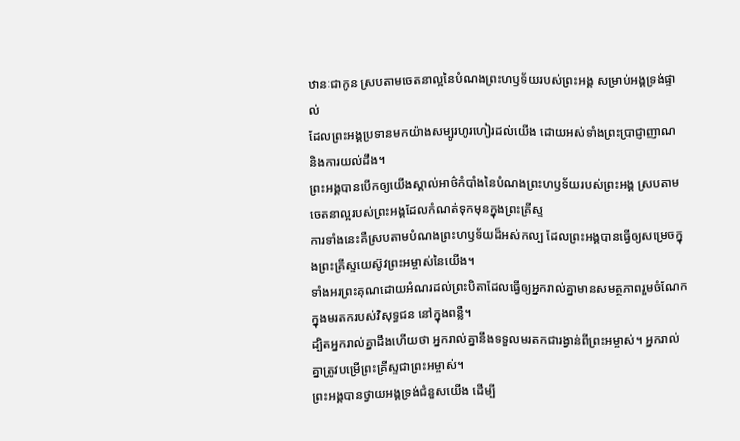ឋានៈជាកូន ស្របតាមចេតនាល្អនៃបំណងព្រះហឫទ័យរបស់ព្រះអង្គ សម្រាប់អង្គទ្រង់ផ្ទាល់
ដែលព្រះអង្គប្រទានមកយ៉ាងសម្បូរហូរហៀរដល់យើង ដោយអស់ទាំងព្រះប្រាជ្ញាញាណ និងការយល់ដឹង។
ព្រះអង្គបានបើកឲ្យយើងស្គាល់អាថ៌កំបាំងនៃបំណងព្រះហឫទ័យរបស់ព្រះអង្គ ស្របតាមចេតនាល្អរបស់ព្រះអង្គដែលកំណត់ទុកមុនក្នុងព្រះគ្រីស្ទ
ការទាំងនេះគឺស្របតាមបំណងព្រះហឫទ័យដ៏អស់កល្ប ដែលព្រះអង្គបានធ្វើឲ្យសម្រេចក្នុងព្រះគ្រីស្ទយេស៊ូវព្រះអម្ចាស់នៃយើង។
ទាំងអរព្រះគុណដោយអំណរដល់ព្រះបិតាដែលធ្វើឲ្យអ្នករាល់គ្នាមានសមត្ថភាពរួមចំណែកក្នុងមរតករបស់វិសុទ្ធជន នៅក្នុងពន្លឺ។
ដ្បិតអ្នករាល់គ្នាដឹងហើយថា អ្នករាល់គ្នានឹងទទួលមរតកជារង្វាន់ពីព្រះអម្ចាស់។ អ្នករាល់គ្នាត្រូវបម្រើព្រះគ្រីស្ទជាព្រះអម្ចាស់។
ព្រះអង្គបានថ្វាយអង្គទ្រង់ជំនួសយើង ដើម្បី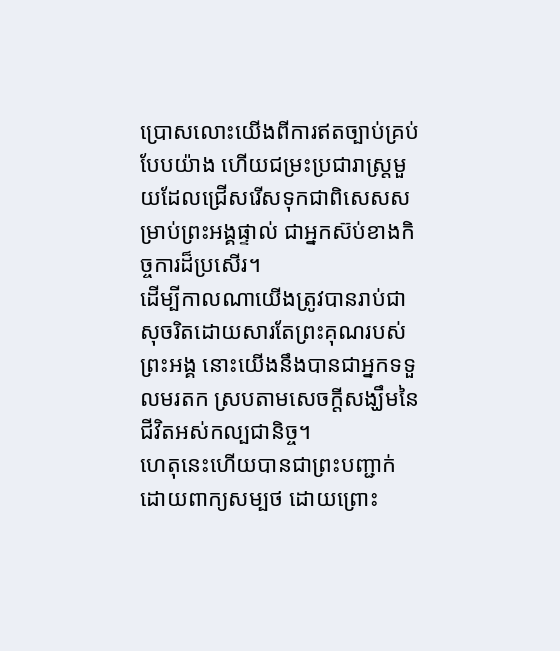ប្រោសលោះយើងពីការឥតច្បាប់គ្រប់បែបយ៉ាង ហើយជម្រះប្រជារាស្ត្រមួយដែលជ្រើសរើសទុកជាពិសេសសម្រាប់ព្រះអង្គផ្ទាល់ ជាអ្នកស៊ប់ខាងកិច្ចការដ៏ប្រសើរ។
ដើម្បីកាលណាយើងត្រូវបានរាប់ជាសុចរិតដោយសារតែព្រះគុណរបស់ព្រះអង្គ នោះយើងនឹងបានជាអ្នកទទួលមរតក ស្របតាមសេចក្ដីសង្ឃឹមនៃជីវិតអស់កល្បជានិច្ច។
ហេតុនេះហើយបានជាព្រះបញ្ជាក់ដោយពាក្យសម្បថ ដោយព្រោះ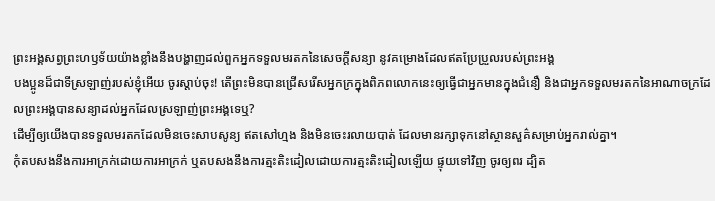ព្រះអង្គសព្វព្រះហឫទ័យយ៉ាងខ្លាំងនឹងបង្ហាញដល់ពួកអ្នកទទួលមរតកនៃសេចក្ដីសន្យា នូវគម្រោងដែលឥតប្រែប្រួលរបស់ព្រះអង្គ
បងប្អូនដ៏ជាទីស្រឡាញ់របស់ខ្ញុំអើយ ចូរស្ដាប់ចុះ! តើព្រះមិនបានជ្រើសរើសអ្នកក្រក្នុងពិភពលោកនេះឲ្យធ្វើជាអ្នកមានក្នុងជំនឿ និងជាអ្នកទទួលមរតកនៃអាណាចក្រដែលព្រះអង្គបានសន្យាដល់អ្នកដែលស្រឡាញ់ព្រះអង្គទេឬ?
ដើម្បីឲ្យយើងបានទទួលមរតកដែលមិនចេះសាបសូន្យ ឥតសៅហ្មង និងមិនចេះរលាយបាត់ ដែលមានរក្សាទុកនៅស្ថានសួគ៌សម្រាប់អ្នករាល់គ្នា។
កុំតបសងនឹងការអាក្រក់ដោយការអាក្រក់ ឬតបសងនឹងការត្មះតិះដៀលដោយការត្មះតិះដៀលឡើយ ផ្ទុយទៅវិញ ចូរឲ្យពរ ដ្បិត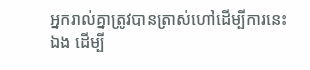អ្នករាល់គ្នាត្រូវបានត្រាស់ហៅដើម្បីការនេះឯង ដើម្បី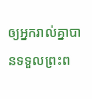ឲ្យអ្នករាល់គ្នាបានទទួលព្រះព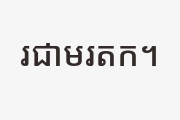រជាមរតក។